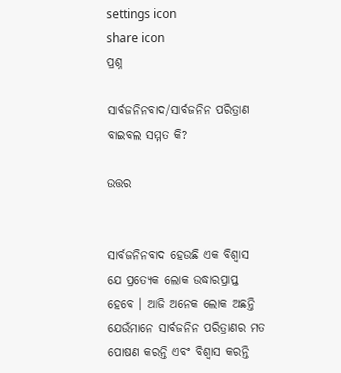settings icon
share icon
ପ୍ରଶ୍ନ

ସାର୍ବଜନିନବାଦ/ସାର୍ବଜନିନ ପରିତ୍ରାଣ ବାଇବଲ ସମ୍ମତ କି?

ଉତ୍ତର


ସାର୍ବଜନିନବାଦ ହେଉଛି ଏକ ବିଶ୍ବାସ ଯେ ପ୍ରତ୍ୟେକ ଲୋକ ଉଦ୍ଧାରପ୍ରାପ୍ତ ହେବେ । ଆଜି ଅନେକ ଲୋକ ଅଛନ୍ତି ଯେଉଁମାନେ ସାର୍ବଜନିନ ପରିତ୍ରାଣର ମତ ପୋଷଣ କରନ୍ତି ଏବଂ ବିଶ୍ବାସ କରନ୍ତି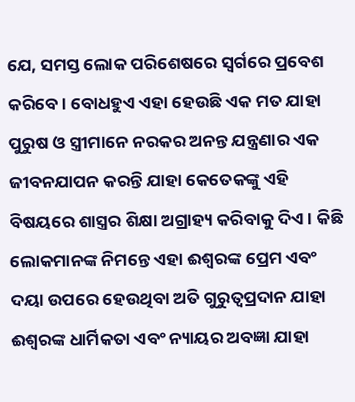ଯେ, ସମସ୍ତ ଲୋକ ପରିଶେଷରେ ସ୍ବର୍ଗରେ ପ୍ରବେଶ କରିବେ । ବୋଧହୁଏ ଏହା ହେଉଛି ଏକ ମତ ଯାହା ପୁରୁଷ ଓ ସ୍ତ୍ରୀମାନେ ନରକର ଅନନ୍ତ ଯନ୍ତ୍ରଣାର ଏକ ଜୀବନଯାପନ କରନ୍ତି ଯାହା କେତେକଙ୍କୁ ଏହି ବିଷୟରେ ଶାସ୍ତ୍ରର ଶିକ୍ଷା ଅଗ୍ରାହ୍ୟ କରିବାକୁ ଦିଏ । କିଛି ଲୋକମାନଙ୍କ ନିମନ୍ତେ ଏହା ଈଶ୍ବରଙ୍କ ପ୍ରେମ ଏବଂ ଦୟା ଉପରେ ହେଉଥିବା ଅତି ଗୁରୁତ୍ବପ୍ରଦାନ ଯାହା ଈଶ୍ବରଙ୍କ ଧାର୍ମିକତା ଏବଂ ନ୍ୟାୟର ଅବଜ୍ଞା ଯାହା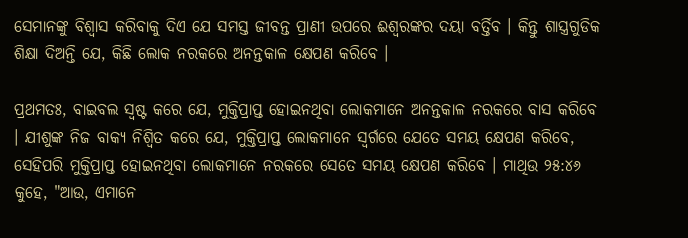ସେମାନଙ୍କୁ ବିଶ୍ବାସ କରିବାକୁ ଦିଏ ଯେ ସମସ୍ତ ଜୀବନ୍ତ ପ୍ରାଣୀ ଉପରେ ଈଶ୍ବରଙ୍କର ଦୟା ବର୍ତ୍ତିବ । କିନ୍ତୁ ଶାସ୍ତ୍ରଗୁଡିକ ଶିକ୍ଷା ଦିଅନ୍ତି ଯେ, କିଛି ଲୋକ ନରକରେ ଅନନ୍ତକାଳ କ୍ଷେପଣ କରିବେ ।

ପ୍ରଥମତଃ, ବାଇବଲ ସ୍ବଷ୍ଟ କରେ ଯେ, ମୁକ୍ତିପ୍ରାପ୍ତ ହୋଇନଥିବା ଲୋକମାନେ ଅନନ୍ତକାଳ ନରକରେ ବାସ କରିବେ । ଯୀଶୁଙ୍କ ନିଜ ବାକ୍ୟ ନିଶ୍ବିତ କରେ ଯେ, ମୁକ୍ତିପ୍ରାପ୍ତ ଲୋକମାନେ ସ୍ବର୍ଗରେ ଯେତେ ସମୟ କ୍ଷେପଣ କରିବେ, ସେହିପରି ମୁକ୍ତିପ୍ରାପ୍ତ ହୋଇନଥିବା ଲୋକମାନେ ନରକରେ ସେତେ ସମୟ କ୍ଷେପଣ କରିବେ । ମାଥିଉ ୨୫:୪୬ କୁହେ, "ଆଉ, ଏମାନେ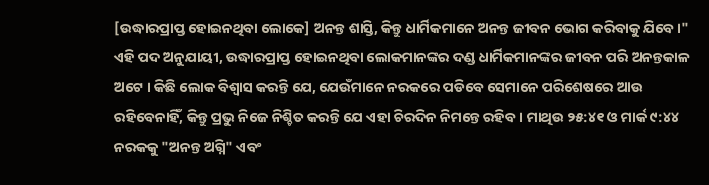[ଉଦ୍ଧାରପ୍ରାପ୍ତ ହୋଇନଥିବା ଲୋକେ] ଅନନ୍ତ ଶାସ୍ତି, କିନ୍ତୁ ଧାର୍ମିକମାନେ ଅନନ୍ତ ଜୀବନ ଭୋଗ କରିବାକୁ ଯିବେ ।" ଏହି ପଦ ଅନୁଯାୟୀ, ଉଦ୍ଧାରପ୍ରାପ୍ତ ହୋଇନଥିବା ଲୋକମାନଙ୍କର ଦଣ୍ଡ ଧାର୍ମିକମାନଙ୍କର ଜୀବନ ପରି ଅନନ୍ତକାଳ ଅଟେ । କିଛି ଲୋକ ବିଶ୍ବାସ କରନ୍ତି ଯେ, ଯେଉଁମାନେ ନରକରେ ପଡିବେ ସେମାନେ ପରିଶେଷରେ ଆଉ ରହିବେନାହିଁ, କିନ୍ତୁ ପ୍ରଭୁ ନିଜେ ନିଶ୍ଚିତ କରନ୍ତି ଯେ ଏହା ଚିରଦିନ ନିମନ୍ତେ ରହିବ । ମାଥିଉ ୨୫:୪୧ ଓ ମାର୍କ ୯:୪୪ ନରକକୁ "ଅନନ୍ତ ଅଗ୍ନି" ଏବଂ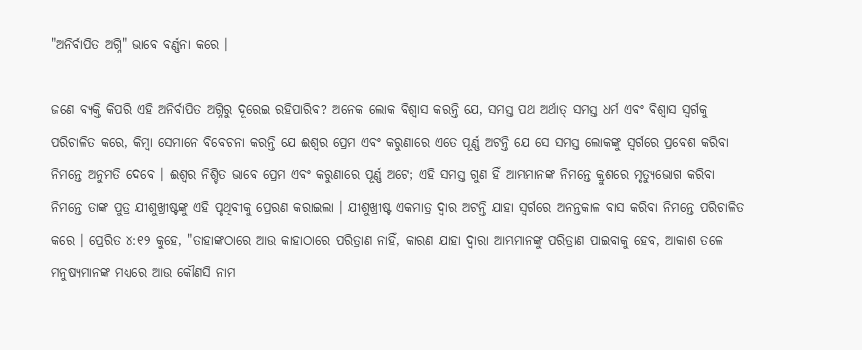"ଅନିର୍ବାପିତ ଅଗ୍ନି" ଭାବେ ବର୍ଣ୍ଣନା କରେ ।

ଜଣେ ବ୍ୟକ୍ତି କିପରି ଏହି ଅନିର୍ବାପିତ ଅଗ୍ନିରୁ ଦୂରେଇ ରହିପାରିବ? ଅନେକ ଲୋକ ବିଶ୍ବାସ କରନ୍ତି ଯେ, ସମସ୍ତ ପଥ ଅର୍ଥାତ୍ ସମସ୍ତ ଧର୍ମ ଏବଂ ବିଶ୍ବାସ ସ୍ବର୍ଗକୁ ପରିଚାଳିତ କରେ, କିମ୍ବା ସେମାନେ ବିବେଚନା କରନ୍ତି ଯେ ଈଶ୍ବର ପ୍ରେମ ଏବଂ କରୁଣାରେ ଏତେ ପୂର୍ଣ୍ଣ ଅଟନ୍ତି ଯେ ସେ ସମସ୍ତ ଲୋକଙ୍କୁ ସ୍ବର୍ଗରେ ପ୍ରବେଶ କରିବା ନିମନ୍ତେ ଅନୁମତି ଦେବେ । ଈଶ୍ବର ନିଶ୍ଚିତ ଭାବେ ପ୍ରେମ ଏବଂ କରୁଣାରେ ପୂର୍ଣ୍ଣ ଅଟେ; ଏହି ସମସ୍ତ ଗୁଣ ହିଁ ଆମ୍ଭମାନଙ୍କ ନିମନ୍ତେ କ୍ରୁଶରେ ମୃତ୍ୟୁଭୋଗ କରିବା ନିମନ୍ତେ ତାଙ୍କ ପୁତ୍ର ଯୀଶୁଖ୍ରୀଷ୍ଟଙ୍କୁ ଏହି ପୃଥିବୀକୁ ପ୍ରେରଣ କରାଇଲା । ଯୀଶୁଖ୍ରୀଷ୍ଟ ଏକମାତ୍ର ଦ୍ବାର ଅଟନ୍ତି ଯାହା ସ୍ବର୍ଗରେ ଅନନ୍ତକାଳ ବାସ କରିବା ନିମନ୍ତେ ପରିଚାଳିତ କରେ । ପ୍ରେରିତ ୪:୧୨ କୁହେ, "ତାହାଙ୍କଠାରେ ଆଉ କାହାଠାରେ ପରିତ୍ରାଣ ନାହିଁ, କାରଣ ଯାହା ଦ୍ବାରା ଆମ୍ଭମାନଙ୍କୁ ପରିତ୍ରାଣ ପାଇବାକୁ ହେବ, ଆକାଶ ତଳେ ମନୁଷ୍ୟମାନଙ୍କ ମଧ୍ୟରେ ଆଉ କୌଣସି ନାମ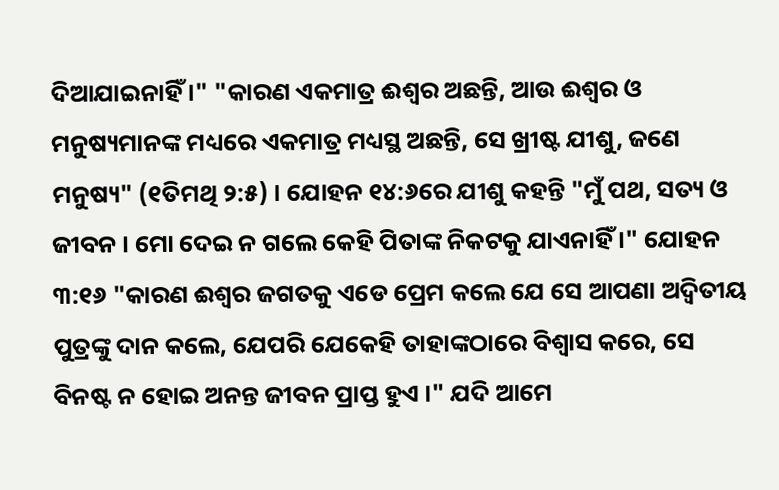ଦିଆଯାଇନାହିଁ ।" "କାରଣ ଏକମାତ୍ର ଈଶ୍ବର ଅଛନ୍ତି, ଆଉ ଈଶ୍ବର ଓ ମନୁଷ୍ୟମାନଙ୍କ ମଧ୍ୟରେ ଏକମାତ୍ର ମଧ୍ୟସ୍ଥ ଅଛନ୍ତି, ସେ ଖ୍ରୀଷ୍ଟ ଯୀଶୁ, ଜଣେ ମନୁଷ୍ୟ" (୧ତିମଥି ୨:୫) । ଯୋହନ ୧୪:୬ରେ ଯୀଶୁ କହନ୍ତି "ମୁଁ ପଥ, ସତ୍ୟ ଓ ଜୀବନ । ମୋ ଦେଇ ନ ଗଲେ କେହି ପିତାଙ୍କ ନିକଟକୁ ଯାଏନାହିଁ ।" ଯୋହନ ୩:୧୬ "କାରଣ ଈଶ୍ବର ଜଗତକୁ ଏଡେ ପ୍ରେମ କଲେ ଯେ ସେ ଆପଣା ଅଦ୍ବିତୀୟ ପୁତ୍ରଙ୍କୁ ଦାନ କଲେ, ଯେପରି ଯେକେହି ତାହାଙ୍କଠାରେ ବିଶ୍ବାସ କରେ, ସେ ବିନଷ୍ଟ ନ ହୋଇ ଅନନ୍ତ ଜୀବନ ପ୍ରାପ୍ତ ହୁଏ ।" ଯଦି ଆମେ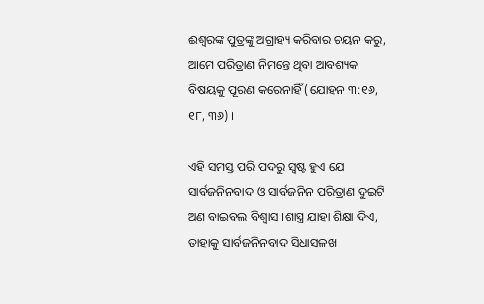ଈଶ୍ବରଙ୍କ ପୁତ୍ରଙ୍କୁ ଅଗ୍ରାହ୍ୟ କରିବାର ଚୟନ କରୁ, ଆମେ ପରିତ୍ରାଣ ନିମନ୍ତେ ଥିବା ଆବଶ୍ୟକ ବିଷୟକୁ ପୂରଣ କରେନାହିଁ (ଯୋହନ ୩:୧୬, ୧୮, ୩୬) ।

ଏହି ସମସ୍ତ ପରି ପଦରୁ ସ୍ବଷ୍ଟ ହୁଏ ଯେ ସାର୍ବଜନିନବାଦ ଓ ସାର୍ବଜନିନ ପରିତ୍ରାଣ ଦୁଇଟି ଅଣ ବାଇବଲ ବିଶ୍ବାସ ।ଶାସ୍ତ୍ର ଯାହା ଶିକ୍ଷା ଦିଏ, ତାହାକୁ ସାର୍ବଜନିନବାଦ ସିଧାସଳଖ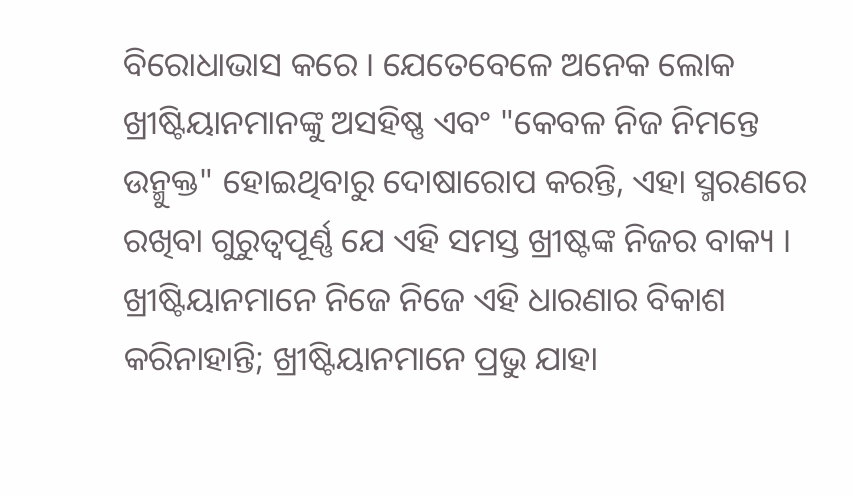ବିରୋଧାଭାସ କରେ । ଯେତେବେଳେ ଅନେକ ଲୋକ ଖ୍ରୀଷ୍ଟିୟାନମାନଙ୍କୁ ଅସହିଷ୍ଣ ଏବଂ "କେବଳ ନିଜ ନିମନ୍ତେ ଉନ୍ମୁକ୍ତ" ହୋଇଥିବାରୁ ଦୋଷାରୋପ କରନ୍ତି, ଏହା ସ୍ମରଣରେ ରଖିବା ଗୁରୁତ୍ବପୂର୍ଣ୍ଣ ଯେ ଏହି ସମସ୍ତ ଖ୍ରୀଷ୍ଟଙ୍କ ନିଜର ବାକ୍ୟ । ଖ୍ରୀଷ୍ଟିୟାନମାନେ ନିଜେ ନିଜେ ଏହି ଧାରଣାର ବିକାଶ କରିନାହାନ୍ତି; ଖ୍ରୀଷ୍ଟିୟାନମାନେ ପ୍ରଭୁ ଯାହା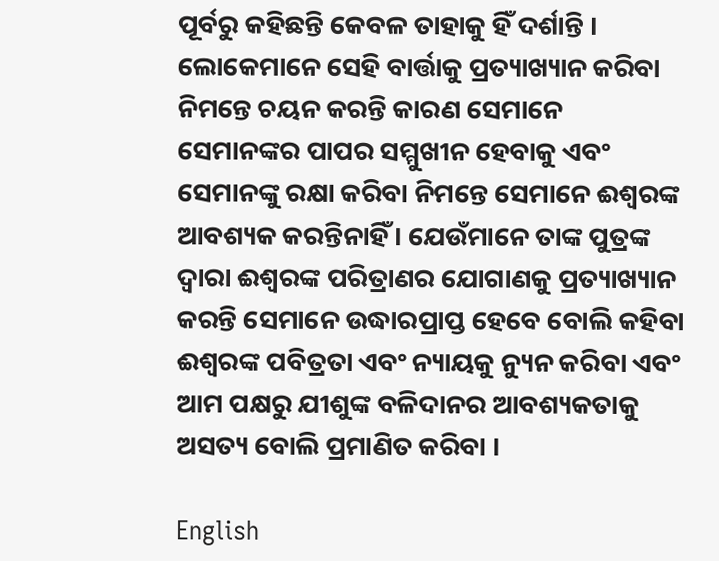ପୂର୍ବରୁ କହିଛନ୍ତି କେବଳ ତାହାକୁ ହିଁ ଦର୍ଶାନ୍ତି । ଲୋକେମାନେ ସେହି ବାର୍ତ୍ତାକୁ ପ୍ରତ୍ୟାଖ୍ୟାନ କରିବା ନିମନ୍ତେ ଚୟନ କରନ୍ତି କାରଣ ସେମାନେ ସେମାନଙ୍କର ପାପର ସମ୍ମୁଖୀନ ହେବାକୁ ଏବଂ ସେମାନଙ୍କୁ ରକ୍ଷା କରିବା ନିମନ୍ତେ ସେମାନେ ଈଶ୍ବରଙ୍କ ଆବଶ୍ୟକ କରନ୍ତିନାହିଁ । ଯେଉଁମାନେ ତାଙ୍କ ପୁତ୍ରଙ୍କ ଦ୍ବାରା ଈଶ୍ବରଙ୍କ ପରିତ୍ରାଣର ଯୋଗାଣକୁ ପ୍ରତ୍ୟାଖ୍ୟାନ କରନ୍ତି ସେମାନେ ଉଦ୍ଧାରପ୍ରାପ୍ତ ହେବେ ବୋଲି କହିବା ଈଶ୍ବରଙ୍କ ପବିତ୍ରତା ଏବଂ ନ୍ୟାୟକୁ ନ୍ୟୁନ କରିବା ଏବଂ ଆମ ପକ୍ଷରୁ ଯୀଶୁଙ୍କ ବଳିଦାନର ଆବଶ୍ୟକତାକୁ ଅସତ୍ୟ ବୋଲି ପ୍ରମାଣିତ କରିବା ।

English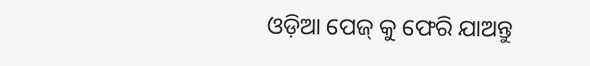ଓଡ଼ିଆ ପେଜ୍ କୁ ଫେରି ଯାଅନ୍ତୁ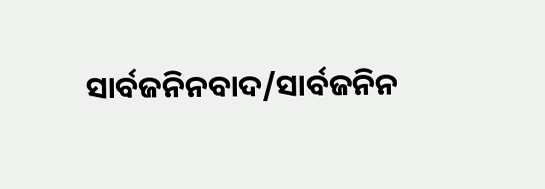ସାର୍ବଜନିନବାଦ/ସାର୍ବଜନିନ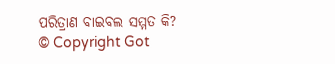ପରିତ୍ରାଣ ବାଇବଲ ସମ୍ମତ କି?
© Copyright Got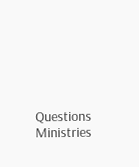Questions Ministries